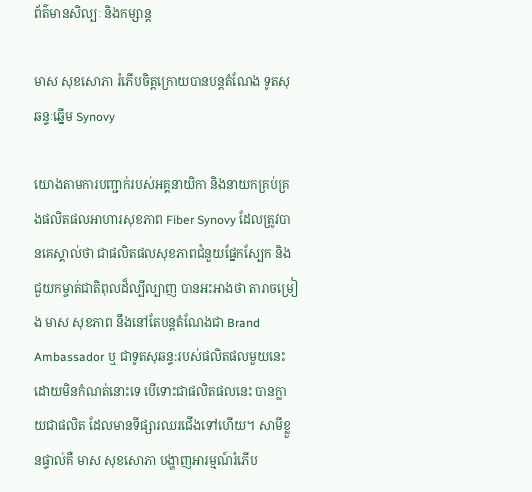ព័ត៌មានសិល្បៈ និងកម្សាន្ត

មាស សុខសោភា រំភើបចិត្តក្រោយបានបន្តតំណែង ទូតសុឆន្ទៈឆ្នើម Synovy

យោងតាមការបញ្ជាក់របស់អគ្គនាយិកា និងនាយកគ្រប់គ្រងផលិតផលអាហារសុខភាព Fiber Synovy ដែលត្រូវបានគេស្គាល់ថា ជាផលិតផលសុខភាពជំនួយផ្នែកស្បែក និង ជួយកម្ចាត់ជាតិពុលដ៏ល្បីល្បាញ បានអះអាងថា តារាចម្រៀង មាស សុខភាព នឹងនៅតែបន្តតំណែងជា Brand Ambassador ឬ ជាទូតសុឆន្ទ:របស់ផលិតផលមួយនេះ ដោយមិនកំណត់នោះទេ បើទោះជាផលិតផលនេះ បានក្លាយជាផលិត ដែលមានទីផ្សារឈរជើងទៅហើយ។ សាមីខ្លួនផ្ទាល់គឺ មាស សុខសោភា បង្ហាញអារម្មណ៍រំភើប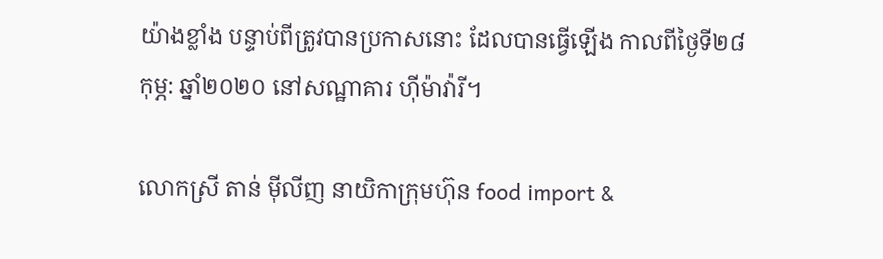យ៉ាងខ្លាំង បន្ទាប់ពីត្រូវបានប្រកាសនោះ ដែលបានធ្វើឡើង កាលពីថ្ងៃទី២៨ កុម្ភ: ឆ្នាំ២០២០ នៅសណ្ឋាគារ ហ៊ីម៉ាវ៉ារី។

លោកស្រី តាន់ ម៉ីលីញ នាយិកាក្រុមហ៊ុន food import &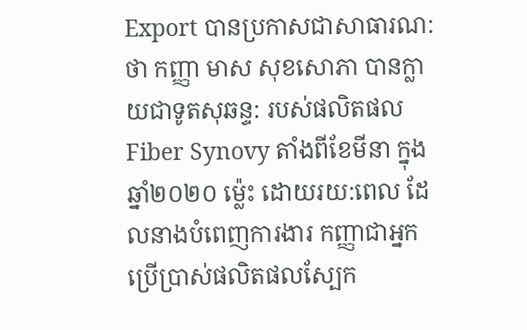Export បានប្រកាសជាសាធារណ:ថា កញ្ញា មាស សុខសោភា បានក្លាយជាទូតសុឆន្ទ: របស់ផលិតផល Fiber Synovy តាំងពីខែមីនា ក្នុងឆ្នាំ២០២០ ម្ល៉េះ ដោយរយ:ពេល ដែលនាងបំពេញការងារ កញ្ញាជាអ្នកប្រើប្រាស់ផលិតផលស្បែក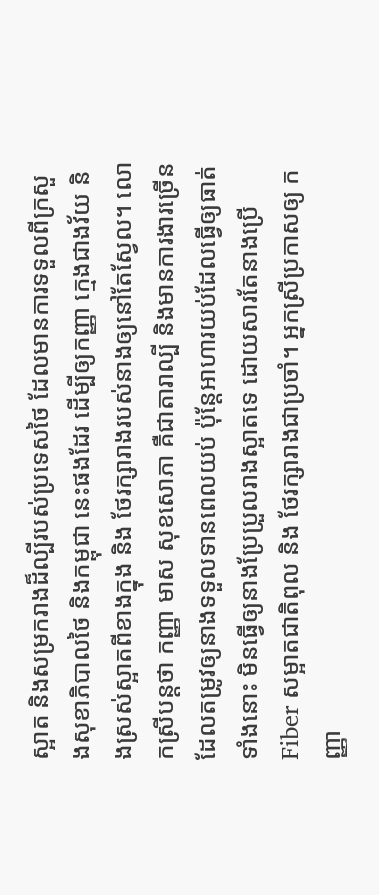ស្អាត និងសម្រករាងដ៏ល្បីរបស់ប្រទេសថៃ ដែលមានការទទួលពីក្រសួងសុខាភិបាលថៃ និងកម្ពុជា នេះផងដែរ ដើម្បីឲ្យកញ្ញា ក្មេងជាងវ័យ និងស្រស់ស្អាតពីខាងក្នុង និង ថែរក្សារាងរបស់នាងឲ្យនៅតែស្វែល។ លោកស្រីបន្តថា កញ្ញា មាស សុខសោភា គឺជាតារាល្បី និងមានការងារច្រើន ដែលតម្រូវឲ្យនាងទទួលទានពេលយប់ ប៉ុន្តែអាហារយប់ដែលធ្វើឲ្យធាត់ទាំងនោះ មិនធ្វើឲ្យនាងប្រែប្រួលរាងស្អាតទេ ដោយសារតែនាងប្រើ Fiber សម្អាតជាតិពុល និង ថែរក្សារាងជាប្រចាំ។ អ្នកស្រីប្រកាសឲ្យ កញ្ញា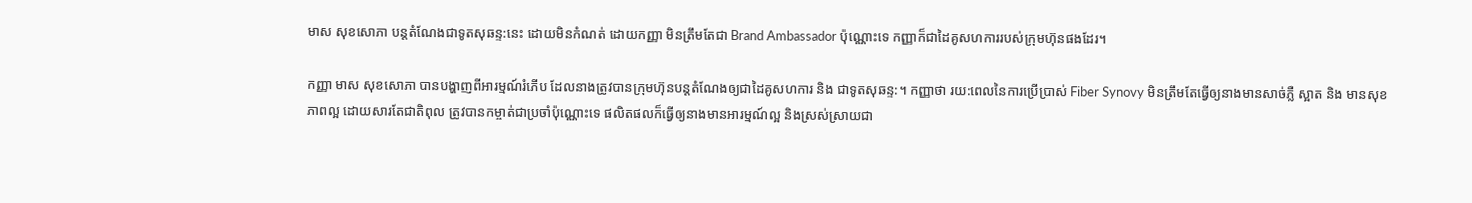មាស សុខសោភា បន្តតំណែងជាទូតសុឆន្ទ:នេះ ដោយមិនកំណត់ ដោយកញ្ញា មិនត្រឹមតែជា Brand Ambassador ប៉ុណ្ណោះទេ កញ្ញាក៏ជាដៃគូសហការរបស់ក្រុមហ៊ុនផងដែរ។

កញ្ញា មាស សុខសោភា បានបង្ហាញពីអារម្មណ៍រំភើប ដែលនាងត្រូវបានក្រុមហ៊ុនបន្តតំណែងឲ្យជាដៃគូសហការ និង ជាទូតសុឆន្ទ:។ កញ្ញាថា រយ:ពេលនៃការប្រើប្រាស់ Fiber Synovy មិនត្រឹមតែធ្វើឲ្យនាងមានសាច់ភ្លឺ ស្អាត និង មានសុខភាពល្អ ដោយសារតែជាតិពុល ត្រូវបានកម្ចាត់ជាប្រចាំប៉ុណ្ណោះទេ ផលិតផលក៏ធ្វើឲ្យនាងមានអារម្មណ៍ល្អ និងស្រស់ស្រាយជា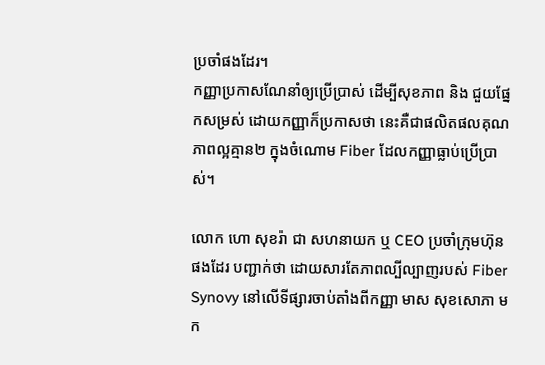ប្រចាំផងដែរ។
កញ្ញាប្រកាសណែនាំឲ្យប្រើប្រាស់ ដើម្បីសុខភាព និង ជួយផ្នែកសម្រស់ ដោយកញ្ញាក៏ប្រកាសថា នេះគឺជាផលិតផលគុណភាពល្អគ្មាន២ ក្នុងចំណោម Fiber ដែលកញ្ញាធ្លាប់ប្រើប្រាស់។

លោក ហោ សុខរ៉ា ជា សហនាយក ឬ CEO ប្រចាំក្រុមហ៊ុនផងដែរ បញ្ជាក់ថា ដោយសារតែភាពល្បីល្បាញរបស់ Fiber Synovy នៅលើទីផ្សារចាប់តាំងពីកញ្ញា មាស សុខសោភា មក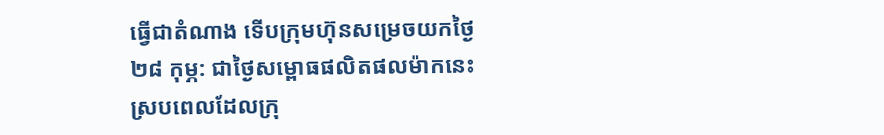ធ្វើជាតំណាង ទើបក្រុមហ៊ុនសម្រេចយកថ្ងៃ២៨ កុម្ភ: ជាថ្ងៃសម្ពោធផលិតផលម៉ាកនេះ ស្របពេលដែលក្រុ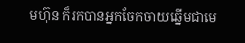មហ៊ុន ក៏រកបានអ្នកចែកចាយឆ្នើមជាមេ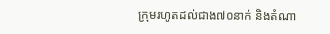ក្រុមរហូតដល់ជាង៧០នាក់ និងតំណា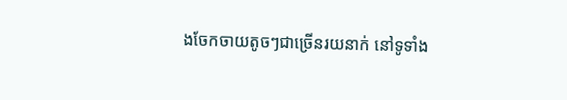ងចែកចាយតូចៗជាច្រើនរយនាក់ នៅទូទាំង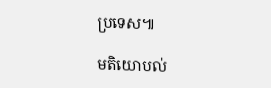ប្រទេស៕

មតិយោបល់